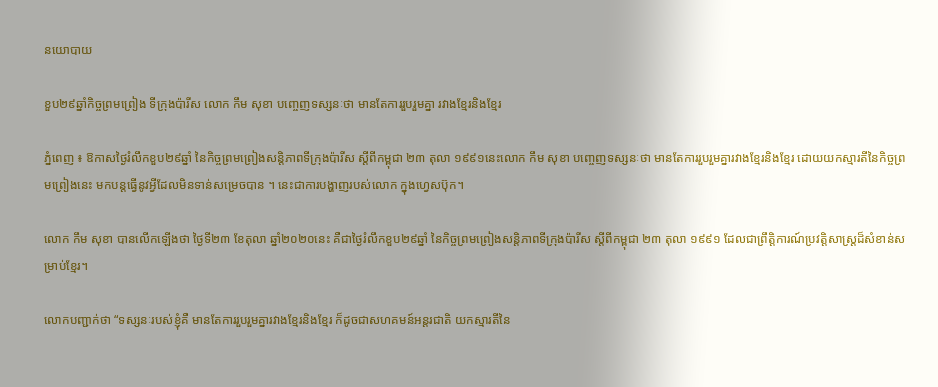នយោបាយ

ខួប២៩ឆ្នាំកិច្ចព្រមព្រៀង ទីក្រុងប៉ារីស លោក កឹម សុខា បញ្ចេញទស្សនៈថា មានតែការរួបរួមគ្នា រវាងខ្មែរនិងខ្មែរ

ភ្នំពេញ ៖ ឱកាសថ្ងៃរំលឹកខួប២៩ឆ្នាំ នៃកិច្ចព្រមព្រៀងសន្តិភាពទីក្រុងប៉ារីស ស្តីពីកម្ពុជា ២៣ តុលា ១៩៩១នេះលោក កឹម សុខា បញ្ចេញទស្សនៈថា មានតែការរួបរួមគ្នារវាងខ្មែរនិងខ្មែរ ដោយយកស្មារតីនៃកិច្ចព្រមព្រៀងនេះ មកបន្តធ្វើនូវអ្វីដែលមិនទាន់សម្រេចបាន ។ នេះជាការបង្ហាញរបស់លោក ក្នុងហ្វេសប៊ុក។

លោក កឹម សុខា បានលើកឡើងថា ថ្ងៃទី២៣ ខែតុលា ឆ្នាំ២០២០នេះ គឺជាថ្ងៃរំលឹកខួប២៩ឆ្នាំ នៃកិច្ចព្រមព្រៀងសន្តិភាពទីក្រុងប៉ារីស ស្តីពីកម្ពុជា ២៣ តុលា ១៩៩១ ដែលជាព្រឹត្តិការណ៍ប្រវត្តិសាស្ត្រដ៏សំខាន់សម្រាប់ខ្មែរ។

លោកបញ្ជាក់ថា “ទស្សនៈរបស់ខ្ញុំគឺ មានតែការរួបរួមគ្នារវាងខ្មែរនិងខ្មែរ ក៏ដូចជាសហគមន៍អន្តរជាតិ យកស្មារតីនៃ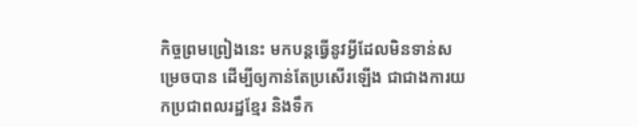កិច្ចព្រមព្រៀងនេះ មកបន្តធ្វើនូវអ្វីដែលមិនទាន់សម្រេចបាន ដើម្បីឲ្យកាន់តែប្រសើរឡើង ជាជាងការយកប្រជាពលរដ្ឋខ្មែរ និងទឹក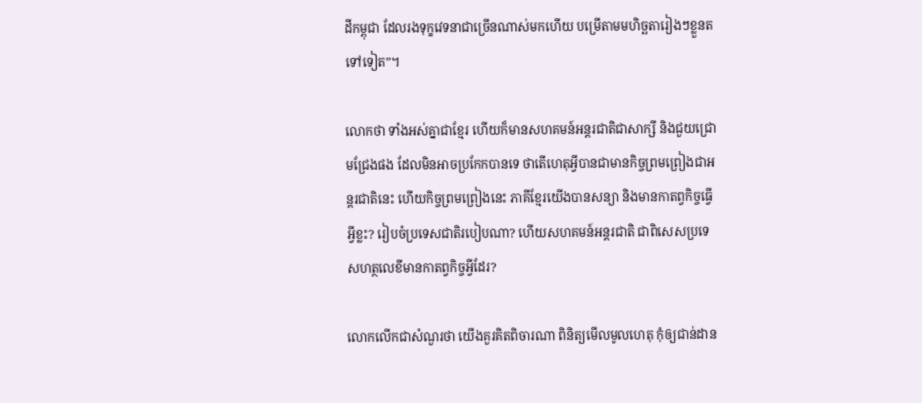ដីកម្ពុជា ដែលរងទុក្ខវេទនាជាច្រើនណាស់មកហើយ បម្រេីតាមមហិច្ឆតារៀងៗខ្លួនតទៅទៀត”។

លោកថា ទាំងអស់គ្នាជាខ្មែរ ហើយក៏មានសហគមន៍អន្តរជាតិជាសាក្សី និងជួយជ្រោមជ្រែងផង ដែលមិនអាចប្រកែកបានទេ ថាតើហេតុអ្វីបានជាមានកិច្ចព្រមព្រៀងជាអន្តរជាតិនេះ ហើយកិច្ចព្រមព្រៀងនេះ ភាគីខ្មែរយើងបានសន្យា និងមានកាតព្វកិច្ចធ្វើអ្វីខ្លះ? រៀបចំប្រទេសជាតិរបៀបណា? ហើយសហគមន៍អន្តរជាតិ ជាពិសេសប្រទេសហត្ថលេខីមានកាតព្វកិច្ចអ្វីដែរ?

លោកលើកជាសំណួរថា យើងគួរគិតពិចារណា ពិនិត្យមើលមូលហេតុ កុំឲ្យជាន់ដាន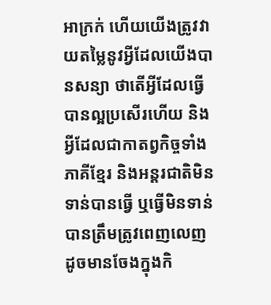អាក្រក់ ហើយយើងត្រូវវាយតម្លៃនូវអ្វីដែលយើងបានសន្យា ថាតើអ្វីដែលធ្វើបានល្អប្រសើរហើយ និងអ្វីដែលជាកាតព្វកិច្ចទាំងភាគីខ្មែរ និងអន្តរជាតិមិនទាន់បានធ្វើ ឬធ្វើមិនទាន់បានត្រឹមត្រូវពេញលេញ ដូចមានចែងក្នុងកិ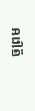ច្ចព្រម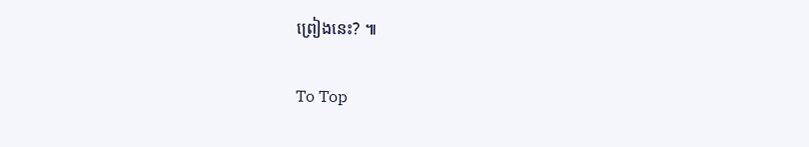ព្រៀងនេះ? ៕

To Top